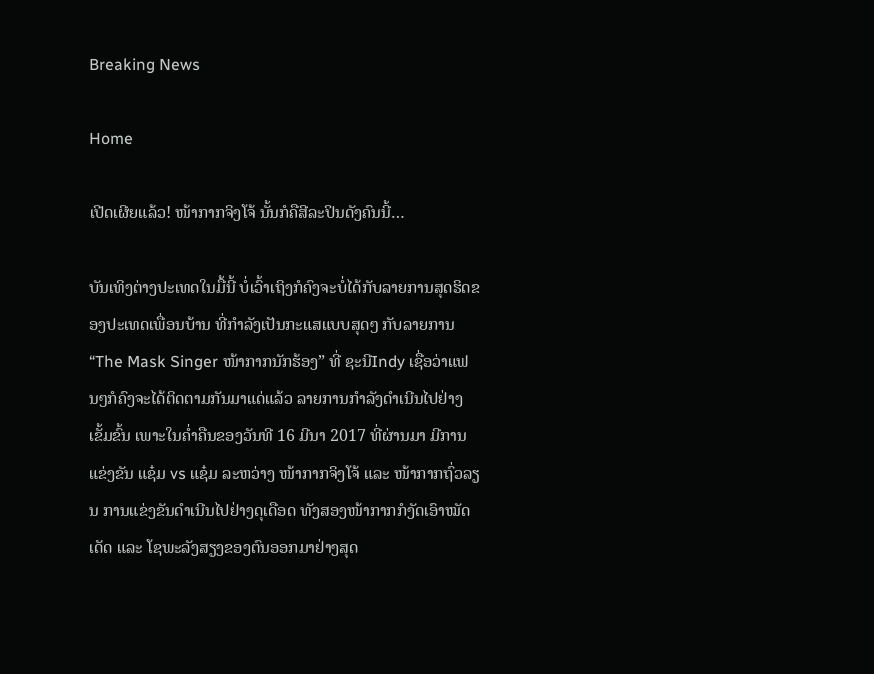Breaking News

Home

ເປີດເຜີຍແລ້ວ! ໜ້າກາກຈິງໂຈ້ ນັ້ນກໍຄືສີລະປິນດັງຄົນນີ້…

ບັນເທິງຕ່າງປະເທດໃນມື້ນີ້ ບໍ່ເວົ້າເຖິງກໍຄົງຈະບໍ່ໄດ້ກັບລາຍການສຸດຮິດຂອງປະເທດເພື່ອນບ້ານ ທີ່ກໍາລັງເປັນກະແສແບບສຸດໆ ກັບລາຍການ “The Mask Singer ໜ້າກາກນັກຮ້ອງ” ທີ່ ຊະນີIndy ເຊື່ອວ່າແຟນໆກໍຄົງຈະໄດ້ຕິດຕາມກັນມາແດ່ແລ້ວ ລາຍການກຳລັງດຳເນີນໄປຢ່າງເຂັ້ມຂົ້ນ ເພາະໃນຄໍ່າຄືນຂອງວັນທີ 16 ມີນາ 2017 ທີ່ຜ່ານມາ ມີການແຂ່ງຂັນ ແຊ໋ມ vs ແຊ໋ມ ລະຫວ່າງ ໜ້າກາກຈິງໂຈ້ ແລະ ໜ້າກາກຖົ່ວລຽນ ການແຂ່ງຂັນດຳເນີນໄປຢ່າງດຸເດືອດ ທັງສອງໜ້າກາກກໍງັດເອົາໝັດເດັດ ແລະ ໂຊພະລັງສຽງຂອງຕົນອອກມາຢ່າງສຸດ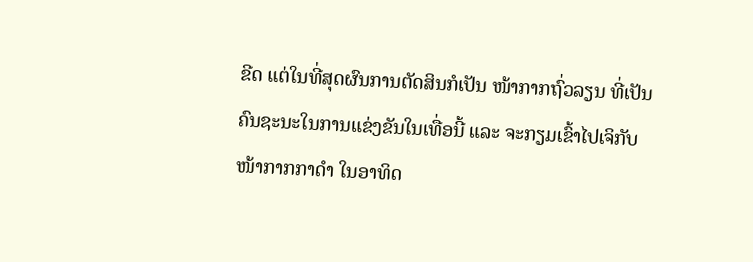ຂີດ ແຕ່ໃນທີ່ສຸດຜົນການຕັດສິນກໍເປັນ ໜ້າກາກຖົ່ວລຽນ ທີ່ເປັນຄົນຊະນະໃນການແຂ່ງຂັນໃນເທື່ອນີ້ ແລະ ຈະກຽມເຂົ້າໄປເຈິກັບ ໜ້າກາກກາດຳ ໃນອາທິດ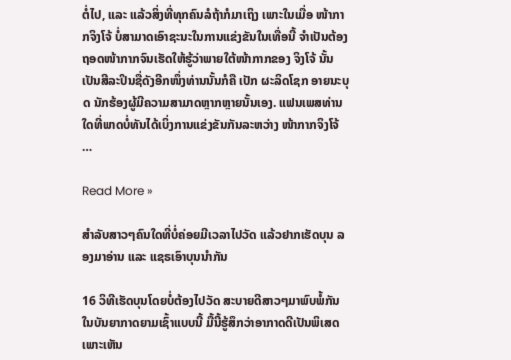ຕໍ່ໄປ, ແລະ ແລ້ວສິ່ງທີ່ທຸກຄົນລໍຖ້າກໍມາເຖິງ ເພາະໃນເມື່ອ ໜ້າກາກຈິງໂຈ້ ບໍ່ສາມາດເອົາຊະນະໃນການແຂ່ງຂັນໃນເທື່ອນີ້ ຈຳເປັນຕ້ອງຖອດໜ້າກາກຈົນເຮັດໃຫ້ຮູ້ວ່າພາຍໃຕ້ໜ້າກາກຂອງ ຈິງໂຈ້ ນັ້ນ ເປັນສີລະປິນຊື່ດັງອີກໜຶ່ງທ່ານນັ້ນກໍຄື ເປັກ ຜະລິດໂຊກ ອາຍນະບຸດ ນັກຮ້ອງຜູ້ມີຄວາມສາມາດຫຼາກຫຼາຍນັ້ນເອງ. ແຟນເພສທ່ານໃດທີ່ພາດບໍ່ທັນໄດ້ເບິ່ງການແຂ່ງຂັນກັນລະຫວ່າງ ໜ້າກາກຈິງໂຈ້ …

Read More »

ສໍາລັບສາວໆຄົນໃດທີ່ບໍ່ຄ່ອຍມີເວລາໄປວັດ ແລ້ວຢາກເຮັດບຸນ ລອງມາອ່ານ ແລະ ແຊຣເອົາບຸນນໍາກັນ

16 ວິທີເຮັດບຸນໂດຍບໍ່ຕ້ອງໄປວັດ ສະບາຍດີສາວໆມາພົບພໍ້ກັນໃນບັນຍາກາດຍາມເຊົ້າແບບນີ້ ມື້ນີ້ຮູ້ສຶກວ່າອາກາດດີເປັນພິເສດ ເພາະເຫັນ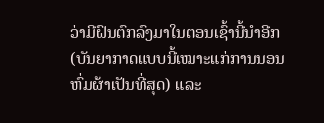ວ່າມີຝົນຕົກລົງມາໃນຕອນເຊົ້ານີ້ນໍາອີກ (ບັນຍາກາດແບບນີ້ເໝາະແກ່ການນອນຫົ່ມຜ້າເປັນທີ່ສຸດ) ແລະ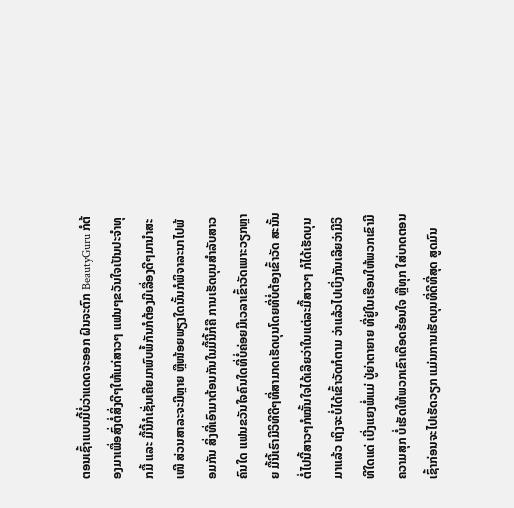ຕອນເຊົ້າແບບນີ້ບໍ່ວ່າແດດຈະອອກ ຝົນຈະຕົກ BeautyGuru ກໍຕ້ອງມາເພື່ອສົ່ງຕໍ່ສິ່ງດີໆໃຫ້ແກ່ສາວໆ ແຟນໆຂວັນໃຈເປັນປະຈໍາທຸກມື້ ແລະ ມື້ນີ້ກໍເຊັ່ນເຄີຍມາພົບພໍ້ກັນກໍຕ້ອງມີເລື່ອງດີໆມານໍາສະເໜີ ສ່ວນສາລະຈະມີຫຼາຍ ຫຼືໜ້ອຍພຽງໃດນັ້ນກໍພິຈາລະນາໄປພ້ອມກັນ ສິ່ງທີ່ເອົາມາຕ້ອນກັນໃນມື້ນີ້ກໍຄື ການເຮັດບຸນສໍາລັບສາວຄົນໃດ ແຟນຂວັນໃຈຄົນໃດທີ່ບໍ່ຄ່ອຍມີເວລາເຂົ້າວັດເພາະວຽກຫຼາຍ ມື້ນີ້ເຮົາມີວິທີດີໆທີ່ສາມາດເຮັດບຸນໂດຍທີ່ບໍ່ຕ້ອງເຂົ້າວັດ ສະນັ້ນຕໍ່ໄປນີ້ສາວໆກໍໝັ້ນໃຈໄດ້ເລີຍວ່າໃນແຕ່ລະມື້ສາວໆ ກໍໄດ້ເຮັດບຸນມາແລ້ວ ເຖິງຈະບໍ່ໄດ້ເຂົ້າວັດກໍຕາມ ວ່າແລ້ວໄປເບິ່ງກັນເລີຍວ່າມີວິທີໃດແດ່ ເບີ່ງແຍງພໍ່ແມ່ ປູ່ຍ່າຕາຍາຍ ທີ່ຢູ່ໃນເຮືອນໃຫ້ພວກເຂົາມີຄວາມສຸກ ບໍ່ເຮັດໃຫ້ພວກເຂົາເດືອດຮ້ອນໃຈ ຫຼືທຸກ ໃສ່ບາດຕອນເຊົ້າກ່ອນຈະໄປເຮັດວຽກ ແມ່ນການເຮັດບຸນທີ່ດີທີ່ສຸດ ສູດມົນ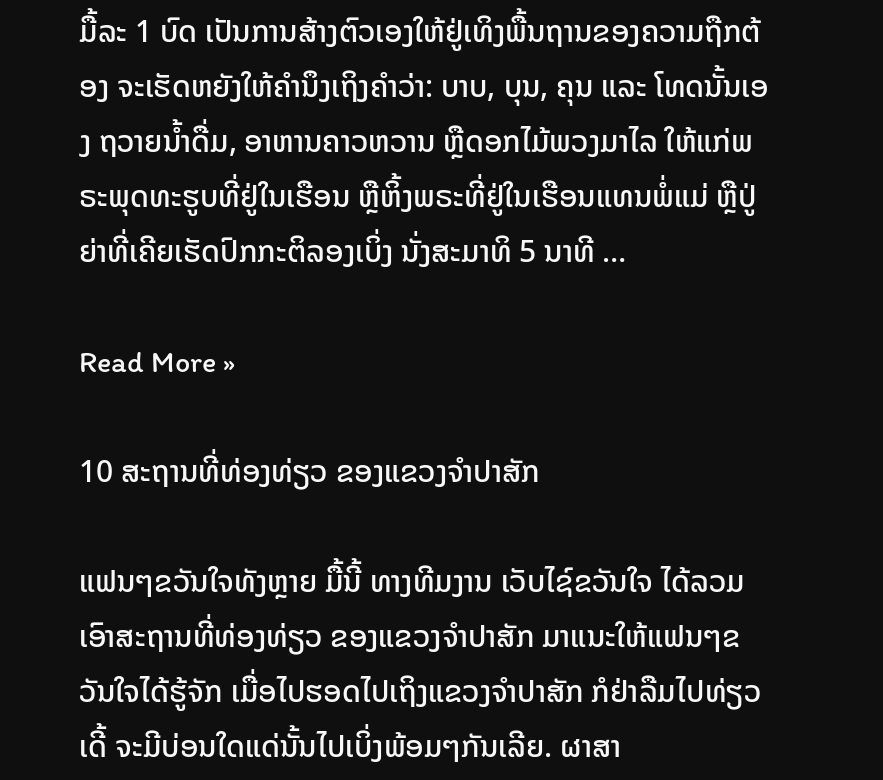ມື້ລະ 1 ບົດ ເປັນການສ້າງຕົວເອງໃຫ້ຢູ່ເທິງພື້ນຖານຂອງຄວາມຖືກຕ້ອງ ຈະເຮັດຫຍັງໃຫ້ຄໍານຶງເຖິງຄໍາວ່າ: ບາບ, ບຸນ, ຄຸນ ແລະ ໂທດນັ້ນເອງ ຖວາຍນໍ້າດື່ມ, ອາຫານຄາວຫວານ ຫຼືດອກໄມ້ພວງມາໄລ ໃຫ້ແກ່ພຣະພຸດທະຮູບທີ່ຢູ່ໃນເຮືອນ ຫຼືຫິ້ງພຣະທີ່ຢູ່ໃນເຮືອນແທນພໍ່ແມ່ ຫຼືປູ່ຍ່າທີ່ເຄີຍເຮັດປົກກະຕິລອງເບິ່ງ ນັ່ງສະມາທິ 5 ນາທີ …

Read More »

10 ສະຖານທີ່ທ່ອງທ່ຽວ ຂອງແຂວງຈໍາປາສັກ

ແຟນໆຂວັນໃຈທັງຫຼາຍ ມື້ນີ້ ທາງທີມງານ ເວັບໄຊ໌ຂວັນໃຈ ໄດ້ລວມເອົາສະຖານທີ່ທ່ອງທ່ຽວ ຂອງແຂວງຈໍາປາສັກ ມາແນະໃຫ້ແຟນໆຂວັນໃຈໄດ້ຮູ້ຈັກ ເມື່ອໄປຮອດໄປເຖິງແຂວງຈໍາປາສັກ ກໍຢ່າລືມໄປທ່ຽວເດີ້ ຈະມີບ່ອນໃດແດ່ນັ້ນໄປເບິ່ງພ້ອມໆກັນເລີຍ. ຜາສາ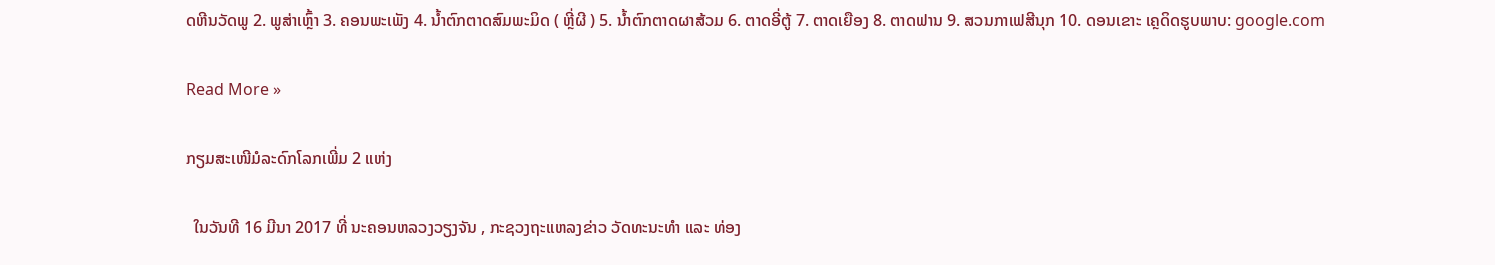ດຫີນວັດພູ 2. ພູສ່າເຫຼົ້າ 3. ຄອນພະເພັງ 4. ນໍ້າຕົກຕາດສົມພະມິດ ( ຫຼີ່ຜີ ) 5. ນໍ້າຕົກຕາດຜາສ້ວມ 6. ຕາດອີ່ຕູ້ 7. ຕາດເຍືອງ 8. ຕາດຟານ 9. ສວນກາເຟສີນຸກ 10. ດອນເຂາະ ເຄຼດິດຮູບພາບ: google.com

Read More »

ກຽມສະເໜີມໍລະດົກໂລກເພີ່ມ 2 ແຫ່ງ

  ໃນວັນທີ 16 ມີນາ 2017 ທີ່ ນະຄອນຫລວງວຽງຈັນ , ກະຊວງຖະແຫລງຂ່າວ ວັດທະນະທຳ ແລະ ທ່ອງ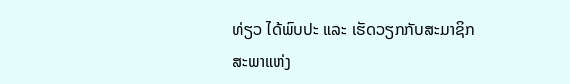ທ່ຽວ ໄດ້ພົບປະ ແລະ ເຮັດວຽກກັບສະມາຊິກສະພາແຫ່ງ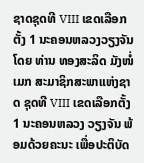ຊາດຊຸດທີ VIII ເຂດເລືອກຕັ້ງ 1 ນະຄອນຫລວງວຽງຈັນ ໂດຍ ທ່ານ ທອງສະລິດ ມັງໜໍ່ເມກ ສະມາຊິກສະພາແຫ່ງຊາດ ຊຸດທີ VIII ເຂດເລືອກຕັ້ງ 1 ນະຄອນຫລວງ ວຽງຈັນ ພ້ອມດ້ວຍຄະນະ ເພື່ອປະຕິບັດ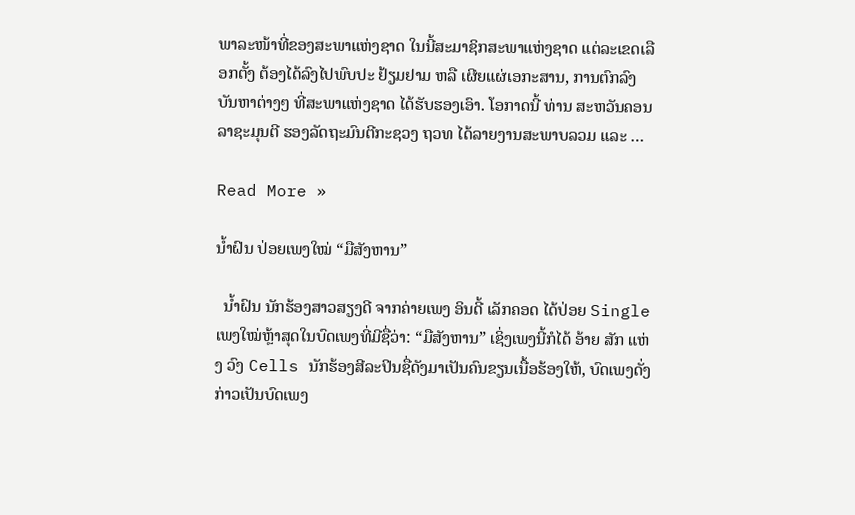ພາລະໜ້າທີ່ຂອງສະພາແຫ່ງຊາດ ໃນນີ້ສະມາຊິກສະພາແຫ່ງຊາດ ແຕ່ລະເຂດເລືອກຕັ້ງ ຕ້ອງໄດ້ລົງໄປພົບປະ ຢ້ຽມຢາມ ຫລື ເຜີຍແຜ່ເອກະສານ, ການຕົກລົງບັນຫາຕ່າງໆ ທີ່ສະພາແຫ່ງຊາດ ໄດ້ຮັບຮອງເອົາ. ໂອກາດນີ້ ທ່ານ ສະຫວັນຄອນ ລາຊະມຸນຕີ ຮອງລັດຖະມົນຕີກະຊວງ ຖວທ ໄດ້ລາຍງານສະພາບລວມ ແລະ …

Read More »

ນໍ້າຝົນ ປ່ອຍເພງໃໝ່ “ມືສັງຫານ”

  ນໍ້າຝົນ ນັກຮ້ອງສາວສຽງດີ ຈາກຄ່າຍເພງ ອິນດີ້ ເລັກຄອດ ໄດ້ປ່ອຍ Single ເພງໃໝ່ຫຼ້າສຸດໃນບົດເພງທີ່ມີຊື່ວ່າ: “ມືສັງຫານ” ເຊິ່ງເພງນີ້ກໍໄດ້ ອ້າຍ ສັກ ແຫ່ງ ວົງ Cells ນັກຮ້ອງສີລະປິນຊື່ດັງມາເປັນຄົນຂຽນເນື້ອຮ້ອງໃຫ້, ບົດເພງດັ່ງກ່າວເປັນບົດເພງ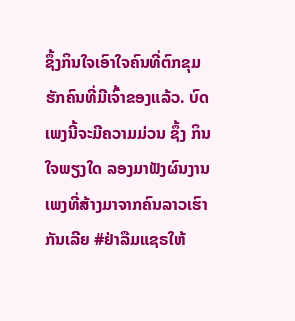ຊຶ້ງກິນໃຈເອົາໃຈຄົນທີ່ຕົກຂຸມຮັກຄົນທີ່ມີເຈົ້າຂອງແລ້ວ. ບົດເພງນີ້ຈະມີຄວາມມ່ວນ ຊຶ້ງ ກິນໃຈພຽງໃດ ລອງມາຟັງຜົນງານເພງທີ່ສ້າງມາຈາກຄົນລາວເຮົາກັນເລີຍ #ຢ່າລືມແຊຣໃຫ້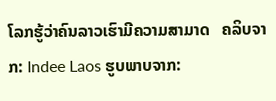ໂລກຮູ້ວ່າຄົນລາວເຮົາມີຄວາມສາມາດ   ຄລິບຈາກ: Indee Laos ຮູບພາບຈາກ: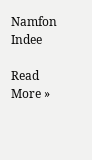Namfon Indee

Read More »